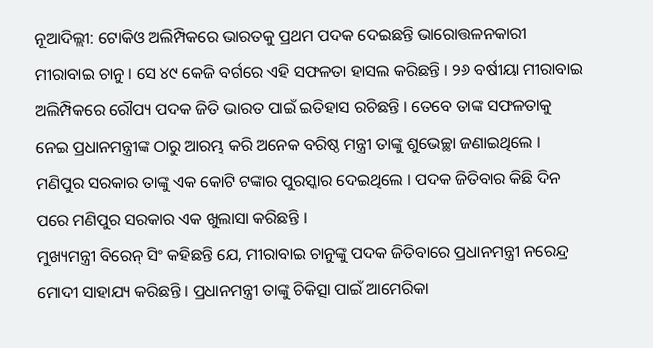ନୂଆଦିଲ୍ଲୀ: ଟୋକିଓ ଅଲିମ୍ପିକରେ ଭାରତକୁ ପ୍ରଥମ ପଦକ ଦେଇଛନ୍ତି ଭାରୋତ୍ତଳନକାରୀ ମୀରାବାଇ ଚାନୁ । ସେ ୪୯ କେଜି ବର୍ଗରେ ଏହି ସଫଳତା ହାସଲ କରିଛନ୍ତି । ୨୬ ବର୍ଷୀୟା ମୀରାବାଇ ଅଲିମ୍ପିକରେ ରୌପ୍ୟ ପଦକ ଜିତି ଭାରତ ପାଇଁ ଇତିହାସ ରଚିଛନ୍ତି । ତେବେ ତାଙ୍କ ସଫଳତାକୁ ନେଇ ପ୍ରଧାନମନ୍ତ୍ରୀଙ୍କ ଠାରୁ ଆରମ୍ଭ କରି ଅନେକ ବରିଷ୍ଠ ମନ୍ତ୍ରୀ ତାଙ୍କୁ ଶୁଭେଚ୍ଛା ଜଣାଇଥିଲେ । ମଣିପୁର ସରକାର ତାଙ୍କୁ ଏକ କୋଟି ଟଙ୍କାର ପୁରସ୍କାର ଦେଇଥିଲେ । ପଦକ ଜିତିବାର କିଛି ଦିନ ପରେ ମଣିପୁର ସରକାର ଏକ ଖୁଲାସା କରିଛନ୍ତି ।
ମୁଖ୍ୟମନ୍ତ୍ରୀ ବିରେନ୍ ସିଂ କହିଛନ୍ତି ଯେ, ମୀରାବାଇ ଚାନୁଙ୍କୁ ପଦକ ଜିତିବାରେ ପ୍ରଧାନମନ୍ତ୍ରୀ ନରେନ୍ଦ୍ର ମୋଦୀ ସାହାଯ୍ୟ କରିଛନ୍ତି । ପ୍ରଧାନମନ୍ତ୍ରୀ ତାଙ୍କୁ ଚିକିତ୍ସା ପାଇଁ ଆମେରିକା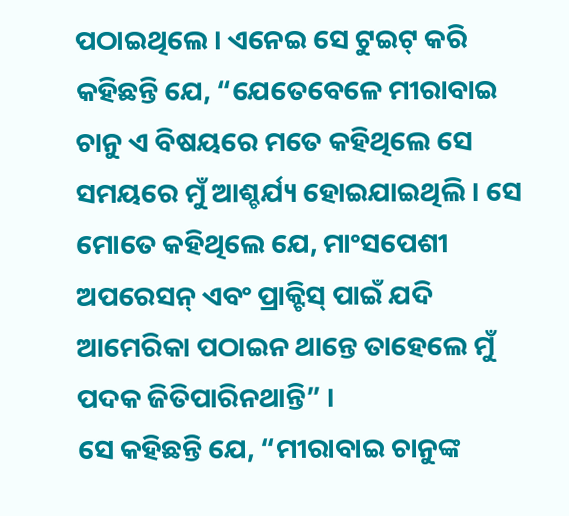ପଠାଇଥିଲେ । ଏନେଇ ସେ ଟୁଇଟ୍ କରି କହିଛନ୍ତି ଯେ, “ଯେତେବେଳେ ମୀରାବାଇ ଚାନୁ ଏ ବିଷୟରେ ମତେ କହିଥିଲେ ସେ ସମୟରେ ମୁଁ ଆଶ୍ଚର୍ଯ୍ୟ ହୋଇଯାଇଥିଲି । ସେ ମୋତେ କହିଥିଲେ ଯେ, ମାଂସପେଶୀ ଅପରେସନ୍ ଏବଂ ପ୍ରାକ୍ଟିସ୍ ପାଇଁ ଯଦି ଆମେରିକା ପଠାଇନ ଥାନ୍ତେ ତାହେଲେ ମୁଁ ପଦକ ଜିତିପାରିନଥାନ୍ତି” ।
ସେ କହିଛନ୍ତି ଯେ, “ମୀରାବାଇ ଚାନୁଙ୍କ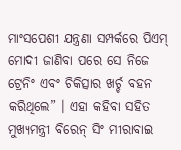ମାଂସପେଶୀ ଯନ୍ତ୍ରଣା ସମ୍ପର୍କରେ ପିଏମ୍ ମୋଦୀ ଜାଣିବା ପରେ ସେ ନିଜେ ଟ୍ରେନିଂ ଏବଂ ଚିକିତ୍ସାର ଖର୍ଚ୍ଚ ବହନ କରିଥିଲେ” । ଏହା କହିବା ସହିତ ମୁଖ୍ୟମନ୍ତ୍ରୀ ବିରେନ୍ ସିଂ ମୀରାବାଇ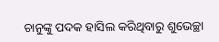ଚାନୁଙ୍କୁ ପଦକ ହାସିଲ କରିଥିବାରୁ ଶୁଭେଚ୍ଛା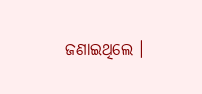ଜଣାଇଥିଲେ ।